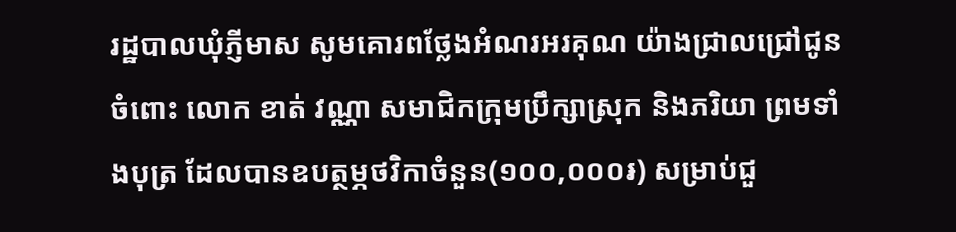រដ្ឋបាលឃុំភ្ញីមាស សូមគោរពថ្លែងអំណរអរគុណ យ៉ាងជ្រាលជ្រៅជូនចំពោះ លោក ខាត់ វណ្ណា សមាជិកក្រុមប្រឹក្សាស្រុក និងភរិយា ព្រមទាំងបុត្រ ដែលបានឧបត្ថម្ភថវិកាចំនួន(១០០,០០០៛) សម្រាប់ជួ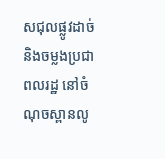សជុលផ្លូវដាច់ និងចម្លងប្រជាពលរដ្ឋ នៅចំណុចស្ពានលូ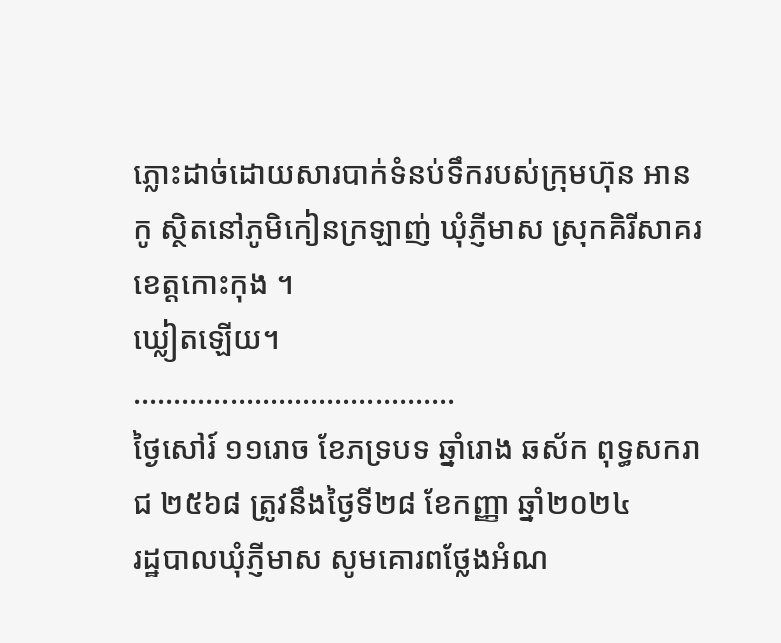ភ្លោះដាច់ដោយសារបាក់ទំនប់ទឹករបស់ក្រុមហ៊ុន អាន កូ ស្ថិតនៅភូមិកៀនក្រឡាញ់ ឃុំភ្ញីមាស ស្រុកគិរីសាគរ ខេត្ដកោះកុង ។
ឃ្លៀតឡើយ។
………………………………….
ថ្ងៃសៅរ៍ ១១រោច ខែភទ្របទ ឆ្នាំរោង ឆស័ក ពុទ្ធសករាជ ២៥៦៨ ត្រូវនឹងថ្ងៃទី២៨ ខែកញ្ញា ឆ្នាំ២០២៤
រដ្ឋបាលឃុំភ្ញីមាស សូមគោរពថ្លែងអំណ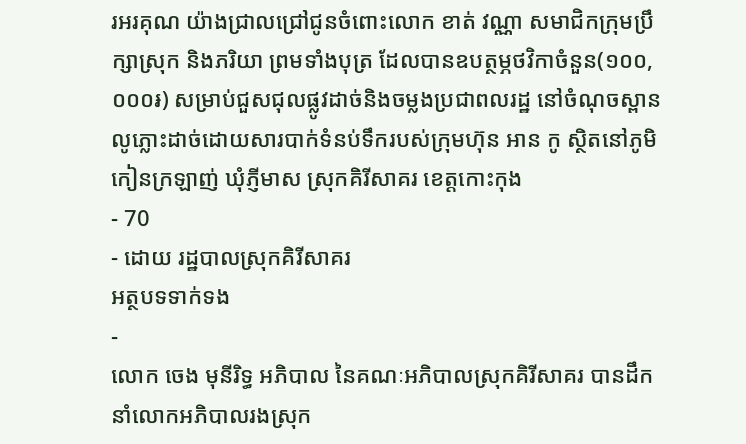រអរគុណ យ៉ាងជ្រាលជ្រៅជូនចំពោះលោក ខាត់ វណ្ណា សមាជិកក្រុមប្រឹក្សាស្រុក និងភរិយា ព្រមទាំងបុត្រ ដែលបានឧបត្ថម្ភថវិកាចំនួន(១០០,០០០៛) សម្រាប់ជួសជុលផ្លូវដាច់និងចម្លងប្រជាពលរដ្ឋ នៅចំណុចស្ពានលូភ្លោះដាច់ដោយសារបាក់ទំនប់ទឹករបស់ក្រុមហ៊ុន អាន កូ ស្ថិតនៅភូមិកៀនក្រឡាញ់ ឃុំភ្ញីមាស ស្រុកគិរីសាគរ ខេត្ដកោះកុង
- 70
- ដោយ រដ្ឋបាលស្រុកគិរីសាគរ
អត្ថបទទាក់ទង
-
លោក ចេង មុនីរិទ្ធ អភិបាល នៃគណៈអភិបាលស្រុកគិរីសាគរ បានដឹកនាំលោកអភិបាលរងស្រុក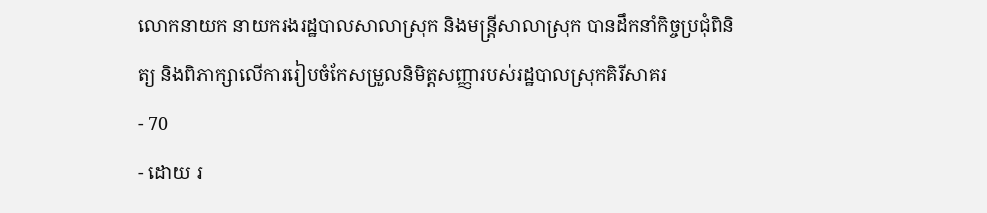លោកនាយក នាយករងរដ្ឋបាលសាលាស្រុក និងមន្រ្ដីសាលាស្រុក បានដឹកនាំកិច្ចប្រជុំពិនិត្យ និងពិភាក្សាលើការរៀបចំកែសម្រួលនិមិត្តសញ្ញារបស់រដ្ឋបាលស្រុកគិរីសាគរ
- 70
- ដោយ រ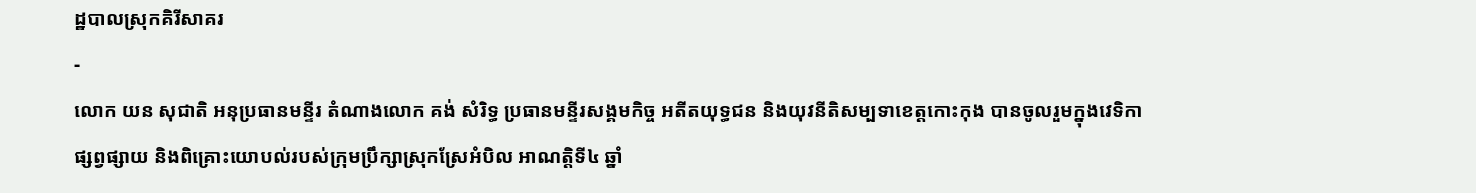ដ្ឋបាលស្រុកគិរីសាគរ
-
លោក យន សុជាតិ អនុប្រធានមន្ទីរ តំណាងលោក គង់ សំរិទ្ធ ប្រធានមន្ទីរសង្គមកិច្ច អតីតយុទ្ធជន និងយុវនីតិសម្បទាខេត្តកោះកុង បានចូលរួមក្នុងវេទិកាផ្សព្វផ្សាយ និងពិគ្រោះយោបល់របស់ក្រុមប្រឹក្សាស្រុកស្រែអំបិល អាណត្តិទី៤ ឆ្នាំ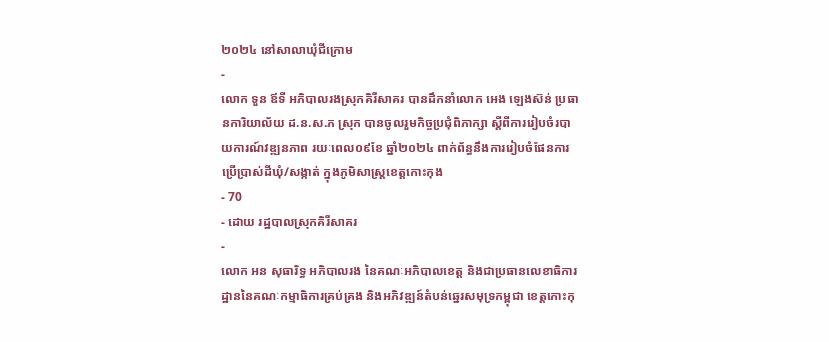២០២៤ នៅសាលាឃុំជីក្រោម
-
លោក ទួន ឪទី អភិបាលរងស្រុកគិរីសាគរ បានដឹកនាំលោក អេង ឡេងស៊ន់ ប្រធានការិយាល័យ ដ.ន.ស.ភ ស្រុក បានចូលរួមកិច្ចប្រជុំពិភាក្សា ស្តីពីការរៀបចំរបាយការណ៍វឌ្ឍនភាព រយៈពេល០៩ខែ ឆ្នាំ២០២៤ ពាក់ព័ន្ធនឹងការរៀបចំផែនការប្រើប្រាស់ដីឃុំ/សង្កាត់ ក្នុងភូមិសាស្រ្តខេត្តកោះកុង
- 70
- ដោយ រដ្ឋបាលស្រុកគិរីសាគរ
-
លោក អន សុធារិទ្ធ អភិបាលរង នៃគណៈអភិបាលខេត្ត និងជាប្រធានលេខាធិការដ្ឋាននៃគណៈកម្មាធិការគ្រប់គ្រង និងអភិវឌ្ឍន៍តំបន់ឆ្នេរសមុទ្រកម្ពុជា ខេត្តកោះកុ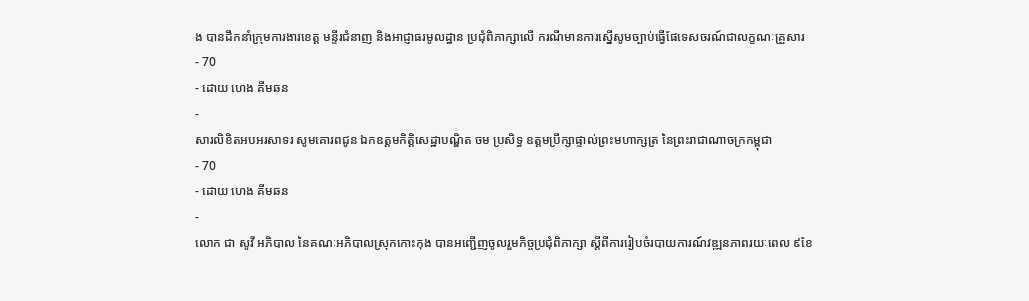ង បានដឹកនាំក្រុមការងារខេត្ត មន្ទីរជំនាញ និងអាជ្ញាធរមូលដ្ឋាន ប្រជុំពិភាក្សាលើ ករណីមានការស្នើសូមច្បាប់ធ្វើផែទេសចរណ៍ជាលក្ខណៈគ្រួសារ
- 70
- ដោយ ហេង គីមឆន
-
សារលិខិតអបអរសាទរ សូមគោរពជូន ឯកឧត្តមកិត្តិសេដ្ឋាបណ្ឌិត ចម ប្រសិទ្ធ ឧត្តមប្រឹក្សាផ្ទាល់ព្រះមហាក្សត្រ នៃព្រះរាជាណាចក្រកម្ពុជា
- 70
- ដោយ ហេង គីមឆន
-
លោក ជា សូវី អភិបាល នៃគណៈអភិបាលស្រុកកោះកុង បានអញ្ជើញចូលរួមកិច្ចប្រជុំពិភាក្សា ស្តីពីការរៀបចំរបាយការណ៍វឌ្ឍនភាពរយៈពេល ៩ខែ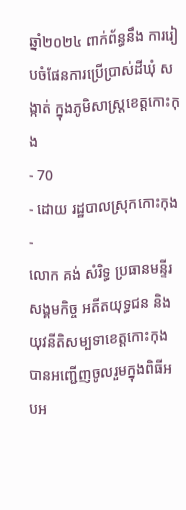ឆ្នាំ២០២៤ ពាក់ព័ន្ធនឹង ការរៀបចំផែនការប្រើប្រាស់ដីឃុំ សង្កាត់ ក្នុងភូមិសាស្ត្រខេត្តកោះកុង
- 70
- ដោយ រដ្ឋបាលស្រុកកោះកុង
-
លោក គង់ សំរិទ្ធ ប្រធានមន្ទីរសង្គមកិច្ច អតីតយុទ្ធជន និងយុវនីតិសម្បទាខេត្តកោះកុង បានអញ្ជើញចូលរួមក្នុងពិធីអបអ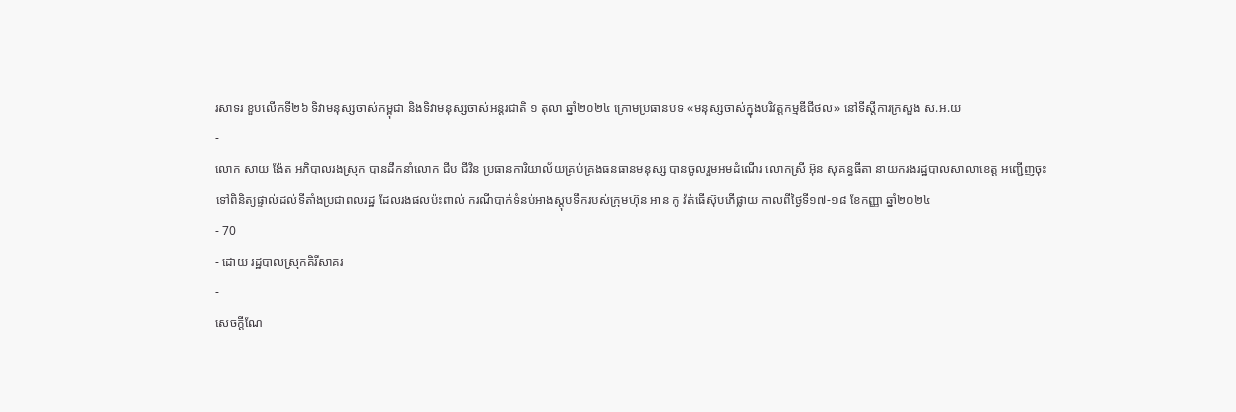រសាទរ ខួបលើកទី២៦ ទិវាមនុស្សចាស់កម្ពុជា និងទិវាមនុស្សចាស់អន្តរជាតិ ១ តុលា ឆ្នាំ២០២៤ ក្រោមប្រធានបទ «មនុស្សចាស់ក្នុងបរិវត្តកម្មឌីជីថល» នៅទីស្តីការក្រសួង ស.អ.យ
-
លោក សាយ ង៉ែត អភិបាលរងស្រុក បានដឹកនាំលោក ជីប ជីវិន ប្រធានការិយាល័យគ្រប់គ្រងធនធានមនុស្ស បានចូលរួមអមដំណើរ លោកស្រី អ៊ុន សុគន្ធធីតា នាយករងរដ្ឋបាលសាលាខេត្ត អញ្ជើញចុះទៅពិនិត្យផ្ទាល់ដល់ទីតាំងប្រជាពលរដ្ឋ ដែលរងផលប៉ះពាល់ ករណីបាក់ទំនប់អាងស្តុបទឹករបស់ក្រុមហ៊ុន អាន កូ វ៉ត់ធើស៊ុបភើផ្លាយ កាលពីថ្ងៃទី១៧-១៨ ខែកញ្ញា ឆ្នាំ២០២៤
- 70
- ដោយ រដ្ឋបាលស្រុកគិរីសាគរ
-
សេចក្តីណែ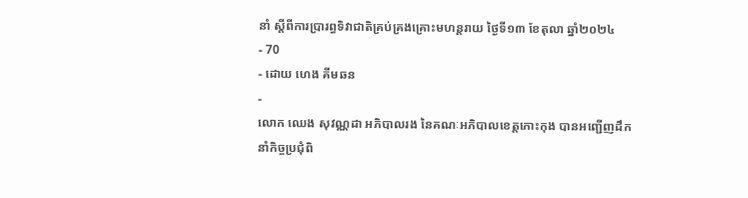នាំ ស្តីពីការប្រារព្ធទិវាជាតិគ្រប់គ្រងគ្រោះមហន្តរាយ ថ្ងៃទី១៣ ខែតុលា ឆ្នាំ២០២៤
- 70
- ដោយ ហេង គីមឆន
-
លោក ឈេង សុវណ្ណដា អភិបាលរង នៃគណៈអភិបាលខេត្តកោះកុង បានអញ្ជើញដឹកនាំកិច្ចប្រជុំពិ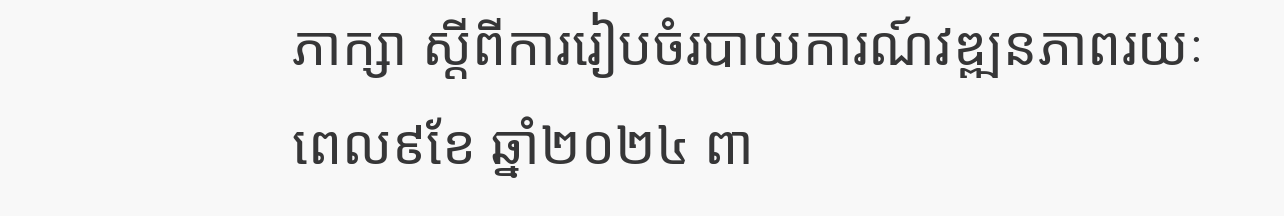ភាក្សា ស្តីពីការរៀបចំរបាយការណ៍វឌ្ឍនភាពរយៈពេល៩ខែ ឆ្នាំ២០២៤ ពា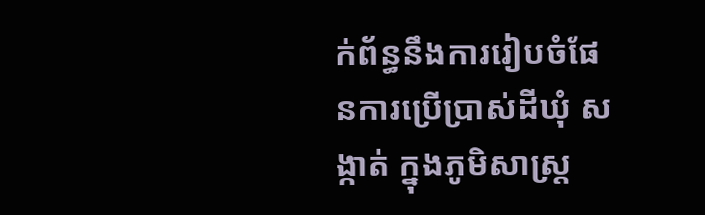ក់ព័ន្ធនឹងការរៀបចំផែនការប្រើប្រាស់ដីឃុំ សង្កាត់ ក្នុងភូមិសាស្ត្រ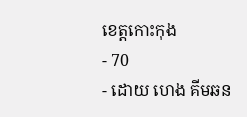ខេត្តកោះកុង
- 70
- ដោយ ហេង គីមឆន